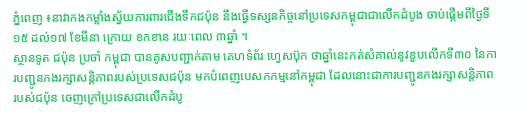ភ្នំពេញ ៖នាវាកងកម្លាំងស្វ័យការពារជើងទឹកជប៉ុន នឹងធ្វើទស្សនកិច្ចនៅប្រទេសកម្ពុជាជាលើកដំបូង ចាប់ផ្តើមពីថ្ងៃទី១៥ ដល់១៧ ខែមីនា ក្រោយ ខកខាន រយៈពេល ៣ឆ្នាំ ។
ស្ថានទូត ជប៉ុន ប្រចាំ កម្ពុជា បានគូសបញ្ជាក់តាម គេហទំព័រ ហ្វេសប៊ុក ថាឆ្នាំនេះកត់សំគាល់នូវខួបលើកទី៣០ នៃការបញ្ជូនកងរក្សាសន្តិភាពរបស់ប្រទេសជប៉ុន មកបំពេញបេសកកម្មនៅកម្ពុជា ដែលនោះជាការបញ្ជូនកងរក្សាសន្តិភាពរបស់ជប៉ុន ចេញក្រៅប្រទេសជាលើកដំបូ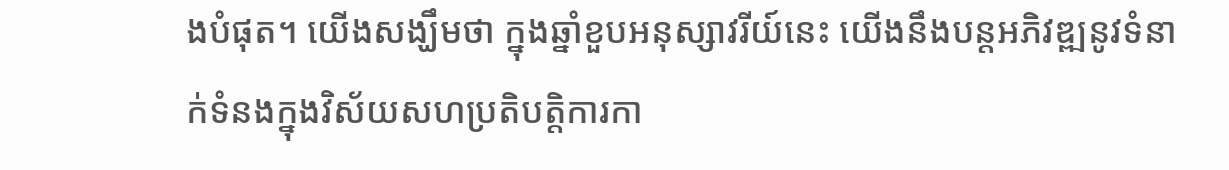ងបំផុត។ យើងសង្ឃឹមថា ក្នុងឆ្នាំខួបអនុស្សាវរីយ៍នេះ យើងនឹងបន្តអភិវឌ្ឍនូវទំនាក់ទំនងក្នុងវិស័យសហប្រតិបត្តិការកា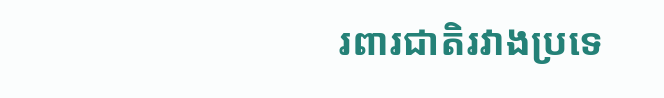រពារជាតិរវាងប្រទេ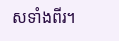សទាំងពីរ។